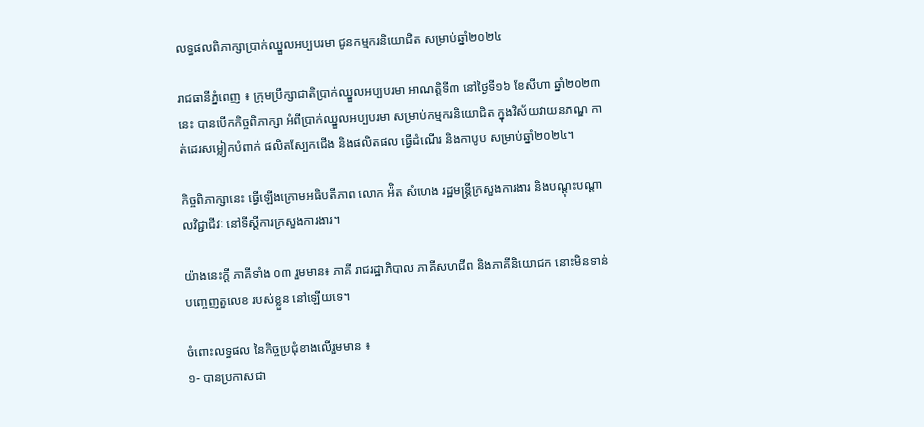លទ្ធផលពិភាក្សាប្រាក់ឈ្នួលអប្បបរមា ជូនកម្មករនិយោជិត សម្រាប់ឆ្នាំ២០២៤

រាជធានីភ្នំពេញ ៖ ក្រុមប្រឹក្សាជាតិប្រាក់ឈ្នួលអប្បបរមា អាណត្តិទី៣ នៅថ្ងៃទី១៦ ខែសីហា ឆ្នាំ២០២៣នេះ បានបើកកិច្ចពិភាក្សា អំពីប្រាក់ឈ្នួលអប្បបរមា សម្រាប់កម្មករនិយោជិត ក្នុងវិស័យវាយនភណ្ឌ កាត់ដេរសម្លៀកបំពាក់ ផលិតស្បែកជើង និងផលិតផល ធ្វើដំណើរ និងកាបូប សម្រាប់ឆ្នាំ២០២៤។

កិច្ចពិភាក្សានេះ ធ្វើឡើងក្រោមអធិបតីភាព លោក អ៉ិត សំហេង រដ្ឋមន្ត្រីក្រសួងការងារ និងបណ្ដុះបណ្ដាលវិជ្ជាជីវៈ នៅទីស្ដីការក្រសួងការងារ។

យ៉ាងនេះក្តី ភាគីទាំង ០៣ រួមមាន៖ ភាគី រាជរដ្ឋាភិបាល ភាគីសហជីព និងភាគីនិយោជក នោះមិនទាន់បញ្ចេញតួលេខ របស់ខ្លួន នៅឡើយទេ។

ចំពោះលទ្ធផល នៃកិច្ចប្រជុំខាងលើរួមមាន ៖
១- បានប្រកាសជា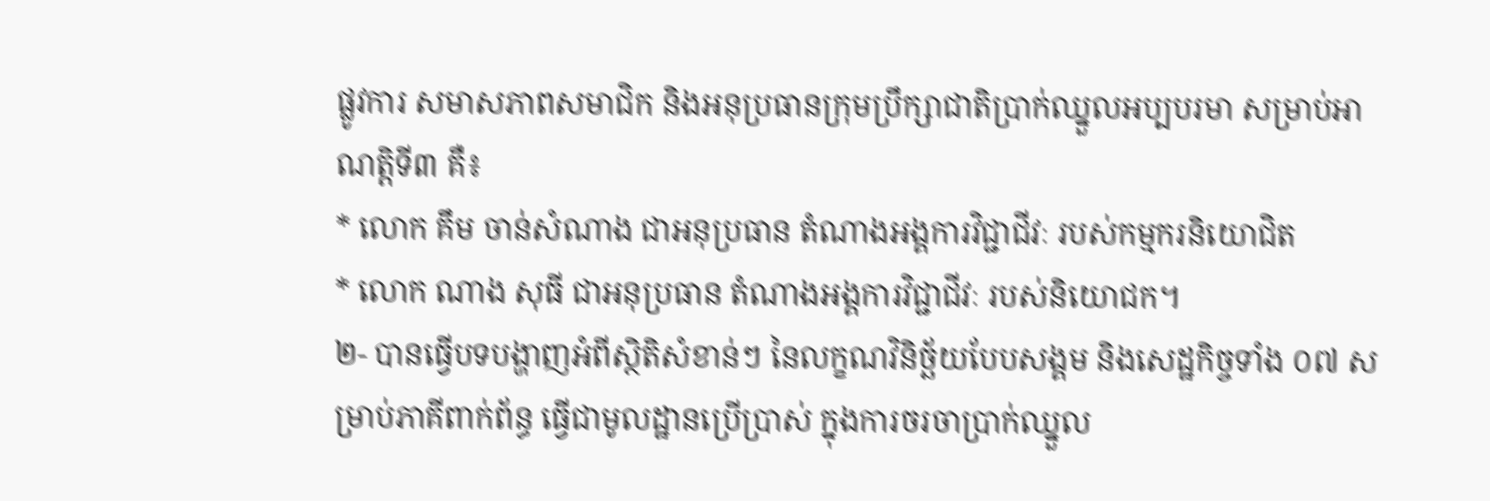ផ្លូវការ សមាសភាពសមាជិក និងអនុប្រធានក្រុមប្រឹក្សាជាតិប្រាក់ឈ្នួលអប្បបរមា សម្រាប់អាណត្តិទី៣ គឺ៖
* លោក គឹម ចាន់សំណាង ជាអនុប្រធាន តំណាងអង្គការវិជ្ជាជីវៈ របស់កម្មករនិយោជិត
* លោក ណាង សុធី ជាអនុប្រធាន តំណាងអង្គការវិជ្ជាជីវៈ របស់និយោជក។
២- បានធ្វើបទបង្ហាញអំពីស្ថិតិសំខាន់ៗ នៃលក្ខណវិនិច្ឆ័យបែបសង្គម និងសេដ្ឋកិច្ចទាំង ០៧ សម្រាប់ភាគីពាក់ព័ន្ធ ធ្វើជាមូលដ្ឋានប្រើប្រាស់ ក្នុងការចរចាប្រាក់ឈ្នួល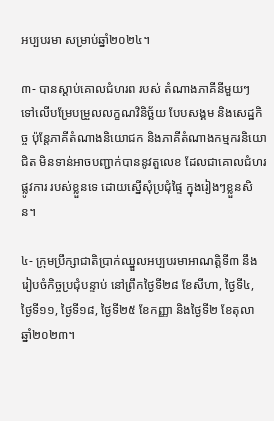អប្បបរមា សម្រាប់ឆ្នាំ២០២៤។

៣- បានស្តាប់គោលជំហរព របស់ តំណាងភាគីនីមួយៗ ទៅលើបម្រែបម្រួលលក្ខណវិនិច្ឆ័យ បែបសង្គម និងសេដ្ឋកិច្ច ប៉ុន្តែភាគីតំណាងនិយោជក និងភាគីតំណាងកម្មករនិយោជិត មិនទាន់អាចបញ្ជាក់បាននូវតួលេខ ដែលជាគោលជំហរផ្លូវការ របស់ខ្លួនទេ ដោយស្នើសុំប្រជុំផ្ទៃ ក្នុងរៀងៗខ្លួនសិន។

៤- ក្រុមប្រឹក្សាជាតិប្រាក់ឈ្នួលអប្បបរមាអាណត្តិទី៣ នឹងរៀបចំកិច្ចប្រជុំបន្ទាប់ នៅព្រឹកថ្ងៃទី២៨ ខែសីហា, ថ្ងៃទី៤, ថ្ងៃទី១១, ថ្ងៃទី១៨, ថ្ងៃទី២៥ ខែកញ្ញា និងថ្ងៃទី២ ខែតុលា ឆ្នាំ២០២៣។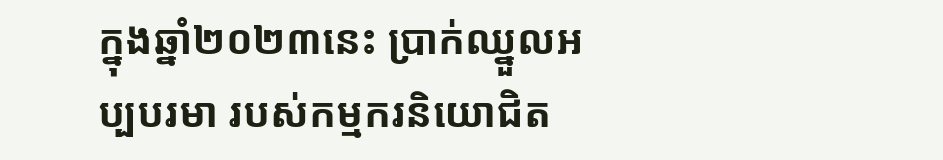ក្នុងឆ្នាំ២០២៣នេះ ប្រាក់ឈ្នួលអប្បបរមា របស់កម្មករនិយោជិត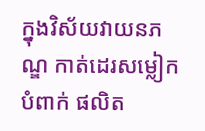ក្នុងវិស័យវាយនភណ្ឌ កាត់ដេរសម្លៀកបំពាក់ ផលិត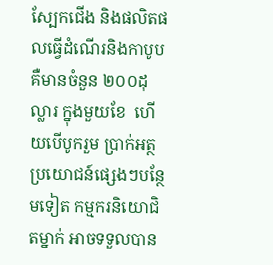ស្បែកជើង និងផលិតផលធ្វើដំណើរនិងកាបូប គឺមានចំនួន ២០០ដុល្លារ ក្នុងមួយខែ  ហើយបើបូករួម ប្រាក់អត្ថប្រយោជន៍ផ្សេងៗបន្ថែមទៀត កម្មករនិយោជិតម្នាក់ អាចទទួលបាន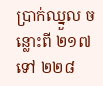ប្រាក់ឈ្នួល ចន្លោះពី ២១៧ ទៅ ២២៨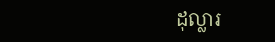ដុល្លារ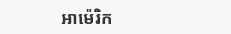អាម៉េរិក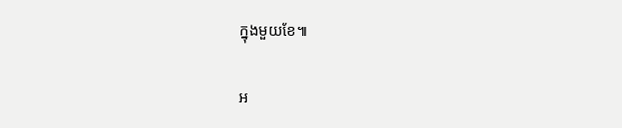ក្នុងមួយខែ៕

អ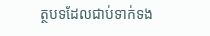ត្ថបទដែលជាប់ទាក់ទង